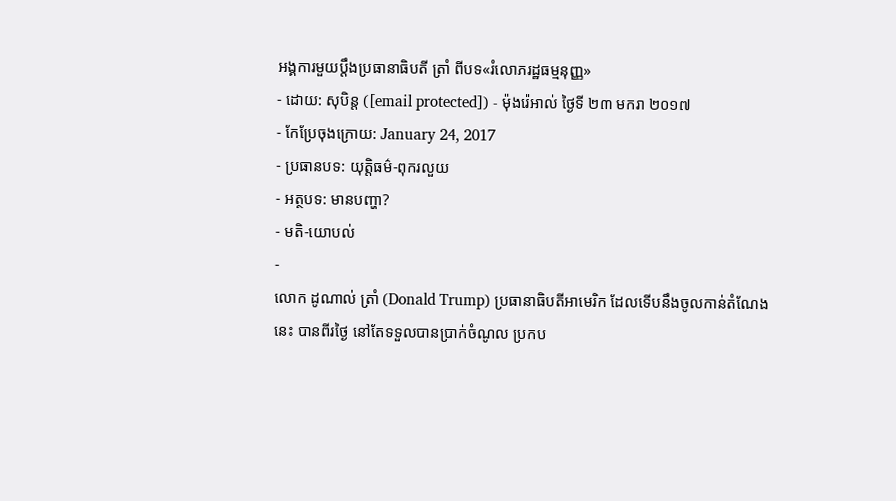អង្គការមួយប្ដឹងប្រធានាធិបតី ត្រាំ ពីបទ«រំលោភរដ្ឋធម្មនុញ្ញ»
- ដោយ: សុបិន្ដ ([email protected]) - ម៉ុងរ៉េអាល់ ថ្ងៃទី ២៣ មករា ២០១៧
- កែប្រែចុងក្រោយ: January 24, 2017
- ប្រធានបទ: យុត្តិធម៌-ពុករលួយ
- អត្ថបទ: មានបញ្ហា?
- មតិ-យោបល់
-
លោក ដូណាល់ ត្រាំ (Donald Trump) ប្រធានាធិបតីអាមេរិក ដែលទើបនឹងចូលកាន់តំណែងនេះ បានពីរថ្ងៃ នៅតែទទួលបានប្រាក់ចំណូល ប្រកប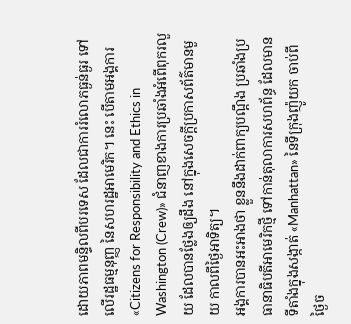ដោយភាពមន្ទិលពីបរទេស ដែលជាការរំលោភធ្ងន់ធ្ងរ ទៅលើរដ្ឋធម្មនុញ្ញ នៃសហរដ្ឋអាមេរិក។ នេះ បើតាមអង្គការ «Citizens for Responsibility and Ethics in Washington (Crew)» ជំនាញខាងការប្រឆាំងអំពើពុករលួយ ដែលបានថ្លែងឲ្យដឹង នៅក្នុងសេចក្ដីប្រកាសព័ត៌មានមួយ កាលពីថ្ងៃអាទិត្យ។
អង្គការបានអះអាងថា ខ្លួននឹងដាក់ពាក្យបណ្ដឹង ប្រឆាំងប្រធានាធិបតីអាមេរិកថ្មី ទៅកាន់តុលាការសហព័ន្ធ ដែលមានទីតាំងក្នុងសង្កាត់ «Manhattan» នៃទីក្រុងញ៉ូយក ចាប់ពីថ្ងៃច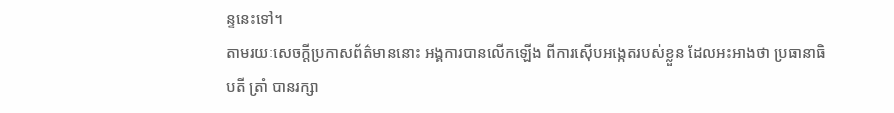ន្ទនេះទៅ។
តាមរយៈសេចក្ដីប្រកាសព័ត៌មាននោះ អង្គការបានលើកឡើង ពីការស៊ើបអង្កេតរបស់ខ្លួន ដែលអះអាងថា ប្រធានាធិបតី ត្រាំ បានរក្សា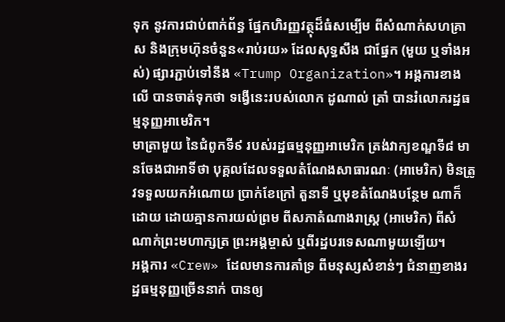ទុក នូវការជាប់ពាក់ព័ន្ធ ផ្នែកហិរញ្ញវត្ថុដ៏ធំសម្បើម ពីសំណាក់សហគ្រាស និងក្រុមហ៊ុនចំនួន«រាប់រយ» ដែលសុទ្ធសឹង ជាផ្នែក (មួយ ឬទាំងអស់) ផ្សារភ្ជាប់ទៅនឹង «Trump Organization»។ អង្គការខាងលើ បានចាត់ទុកថា ទង្វើនេះរបស់លោក ដូណាល់ ត្រាំ បានរំលោភរដ្ឋធម្មនុញ្ញអាមេរិក។
មាត្រាមួយ នៃជំពូកទី៩ របស់រដ្ឋធម្មនុញ្ញអាមេរិក ត្រង់វាក្យខណ្ឌទី៨ មានចែងជាអាទិ៍ថា បុគ្គលដែលទទួលតំណែងសាធារណៈ (អាមេរិក) មិនត្រូវទទួលយកអំណោយ ប្រាក់ខែក្រៅ តួនាទី ឬមុខតំណែងបន្ថែម ណាក៏ដោយ ដោយគ្មានការយល់ព្រម ពីសភាតំណាងរាស្ត្រ (អាមេរិក) ពីសំណាក់ព្រះមហាក្សត្រ ព្រះអង្គម្ចាស់ ឬពីរដ្ឋបរទេសណាមួយឡើយ។
អង្គការ «Crew» ដែលមានការគាំទ្រ ពីមនុស្សសំខាន់ៗ ជំនាញខាងរដ្ឋធម្មនុញ្ញច្រើននាក់ បានឲ្យ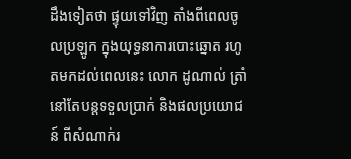ដឹងទៀតថា ផ្ទុយទៅវិញ តាំងពីពេលចូលប្រឡូក ក្នុងយុទ្ធនាការបោះឆ្នោត រហូតមកដល់ពេលនេះ លោក ដូណាល់ ត្រាំ នៅតែបន្តទទួលប្រាក់ និងផលប្រយោជន៍ ពីសំណាក់រ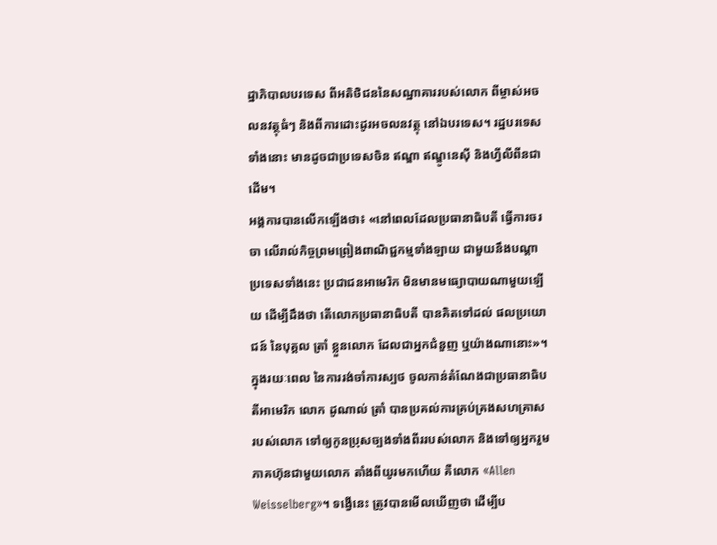ដ្ឋាភិបាលបរទេស ពីអតិថិជននៃសណ្ឋាគាររបស់លោក ពីម្ចាស់អចលនវត្ថុធំៗ និងពីការដោះដូរអចលនវត្ថុ នៅឯបរទេស។ រដ្ឋបរទេសទាំងនោះ មានដូចជាប្រទេសចិន ឥណ្ឌា ឥណ្ឌូនេស៊ី និងហ្វីលីពីនជាដើម។
អង្គការបានលើកឡើងថា៖ «នៅពេលដែលប្រធានាធិបតី ធ្វើការចរចា លើរាល់កិច្ចព្រមព្រៀងពាណិជ្ជកម្មទាំងឡាយ ជាមួយនឹងបណ្ដាប្រទេសទាំងនេះ ប្រជាជនអាមេរិក មិនមានមធ្យោបាយណាមួយឡើយ ដើម្បីដឹងថា តើលោកប្រធានាធិបតី បានគិតទៅដល់ ផលប្រយោជន៍ នៃបុគ្គល ត្រាំ ខ្លួនលោក ដែលជាអ្នកជំនួញ ឬយ៉ាងណានោះ»។
ក្នុងរយៈពេល នៃការរង់ចាំការស្បថ ចូលកាន់តំណែងជាប្រធានាធិបតីអាមេរិក លោក ដូណាល់ ត្រាំ បានប្រគល់ការគ្រប់គ្រងសហគ្រាសរបស់លោក ទៅឲ្យកូនប្រុសច្បងទាំងពីររបស់លោក និងទៅឲ្យអ្នករួមភាគហ៊ុនជាមួយលោក តាំងពីយូរមកហើយ គឺលោក «Allen Weisselberg»។ ទង្វើនេះ ត្រូវបានមើលឃើញថា ដើម្បីប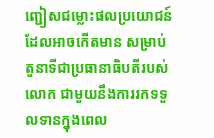ញ្ជៀសជម្លោះផលប្រយោជន៍ ដែលអាចកើតមាន សម្រាប់តួនាទីជាប្រធានាធិបតីរបស់លោក ជាមួយនឹងការរកទទួលទានក្នុងពេល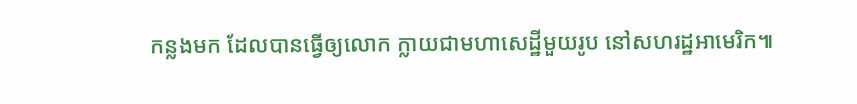កន្លងមក ដែលបានធ្វើឲ្យលោក ក្លាយជាមហាសេដ្ឋីមួយរូប នៅសហរដ្ឋអាមេរិក៕